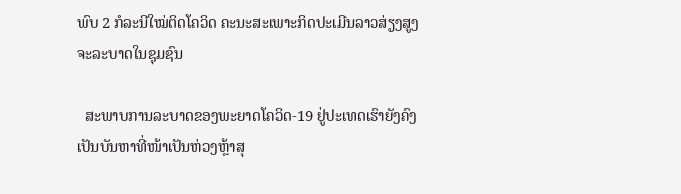ພົບ 2 ກໍລະນີໃໝ່ຕິດໂຄວິດ ຄະນະສະເພາະກິດປະເມີນລາວສ່ຽງສູງຈະລະບາດໃນຊຸມຊົນ

  ສະພາບການລະບາດຂອງພະຍາດໂຄວິດ-19 ຢູ່ປະເທດເຮົາຍັງຄົງເປັນບັນຫາທີ່ໜ້າເປັນຫ່ວງຫຼ້າສຸ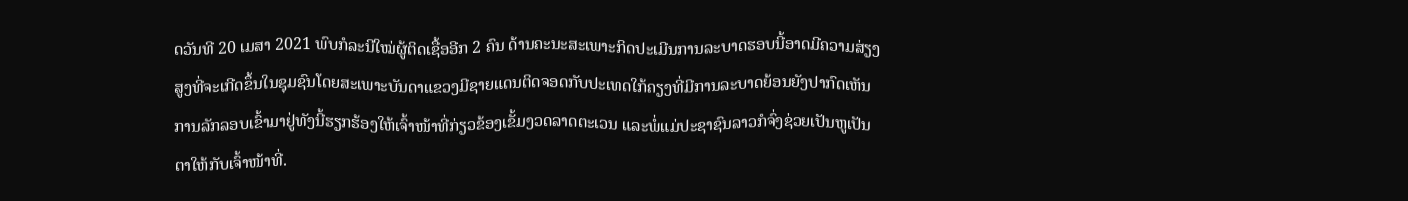ດວັນທີ 20 ເມສາ 2021 ພົບກໍລະນີໃໝ່ຜູ້ຕິດເຊື້ອອີກ 2 ຄົນ ດ້ານຄະນະສະເພາະກິດປະເມີນການລະບາດຮອບນີ້ອາດມີຄວາມສ່ຽງສູງທີ່ຈະເກີດຂຶ້ນໃນຊຸມຊົນໂດຍສະເພາະບັນດາແຂວງມີຊາຍແດນຕິດຈອດກັບປະເທດໃກ້ຄຽງທີ່ມີການລະບາດຍ້ອນຍັງປາກົດເຫັນການລັກລອບເຂົ້າມາຢູ່ທັງນີ້ຮຽກຮ້ອງໃຫ້ເຈົ້າໜ້າທີ່ກ່ຽວຂ້ອງເຂັ້ມງວດລາດຕະເວນ ແລະພໍ່ແມ່ປະຊາຊົນລາວກໍຈົ່ງຊ່ວຍເປັນຫູເປັນ ຕາໃຫ້ກັບເຈົ້າໜ້າທີ່.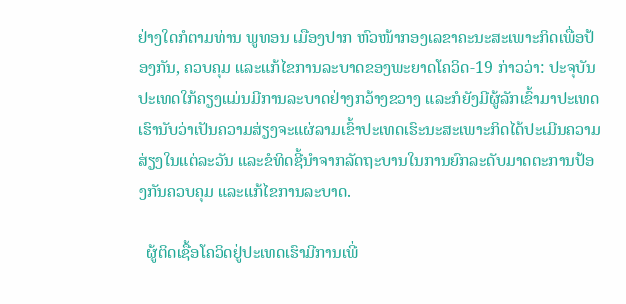ຢ່າງໃດກໍຕາມທ່ານ ພູທອນ ເມືອງປາກ ຫົວໜ້າກອງເລຂາຄະນະສະເພາະກິດເພື່ອປ້ອງກັນ, ຄວບຄຸມ ແລະແກ້ໄຂການລະບາດຂອງພະຍາດໂຄວິດ-19 ກ່າວວ່າ: ປະຈຸບັນປະເທດໃກ້ຄຽງແມ່ນມີການລະບາດຢ່າງກວ້າງຂວາງ ແລະກໍຍັງມີຜູ້ລັກເຂົ້າມາປະເທດເຮົານັບວ່າເປັນຄວາມສ່ຽງຈະແຜ່ລາມເຂົ້າປະເທດເຮົະນະສະເພາະກິດໄດ້ປະເມີນຄວາມສ່ຽງໃນແຕ່ລະວັນ ແລະຂໍທິດຊີ້ນຳຈາກລັດຖະບານໃນການຍົກລະດັບມາດຕະການປ້ອງກັນຄວບຄຸມ ແລະແກ້ໄຂການລະບາດ.

  ຜູ້ຕິດເຊື້ອໂຄວິດຢູ່ປະເທດເຮົາມີການເພີ່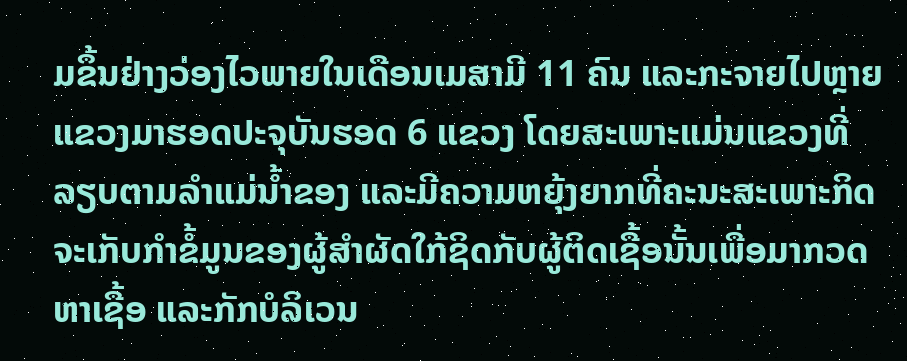ມຂຶ້ນຢ່າງວ່ອງໄວພາຍໃນເດືອນເມສາມີ 11 ຄົນ ແລະກະຈາຍໄປຫຼາຍແຂວງມາຮອດປະຈຸບັນຮອດ 6 ແຂວງ ໂດຍສະເພາະແມ່ນແຂວງທີ່ລຽບຕາມລຳແມ່ນໍ້າຂອງ ແລະມີຄວາມຫຍຸ້ງຍາກທີ່ຄະນະສະເພາະກິດຈະເກັບກຳຂໍ້ມູນຂອງຜູ້ສຳຜັດໃກ້ຊິດກັບຜູ້ຕິດເຊື້ອນັ້ນເພື່ອມາກວດຫາເຊື້ອ ແລະກັກບໍລິເວນ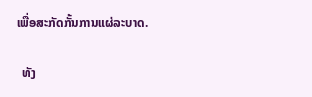ເພື່ອສະກັດກັ້ນການແຜ່ລະບາດ.

  ທັງ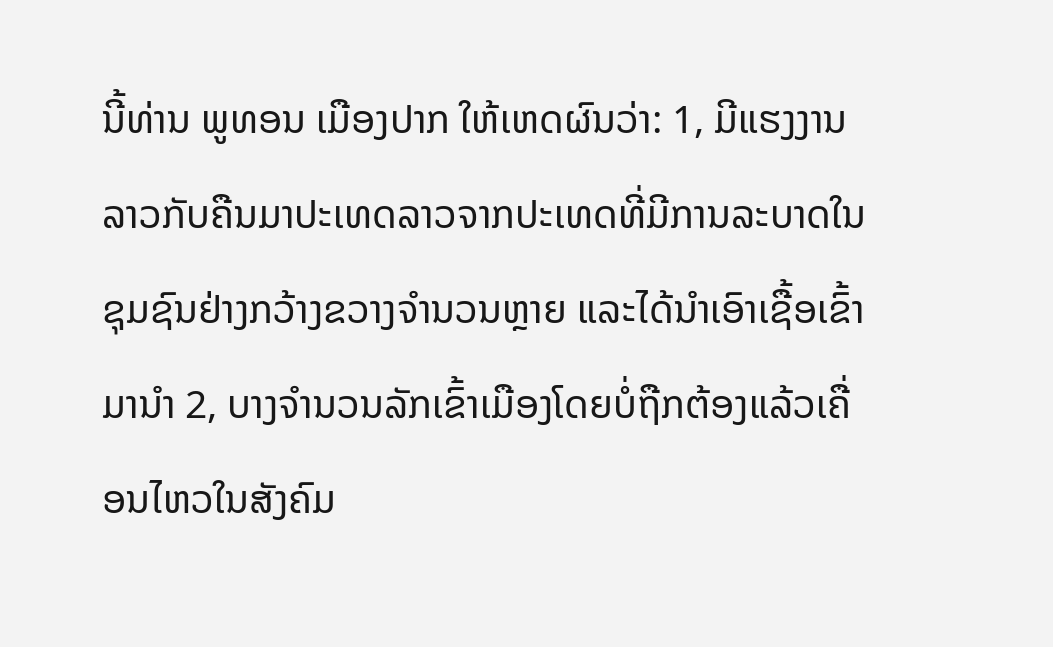ນີ້ທ່ານ ພູທອນ ເມືອງປາກ ໃຫ້ເຫດຜົນວ່າ: 1, ມີແຮງງານລາວກັບຄືນມາປະເທດລາວຈາກປະເທດທີ່ມີການລະບາດໃນຊຸມຊົນຢ່າງກວ້າງຂວາງຈຳນວນຫຼາຍ ແລະໄດ້ນຳເອົາເຊື້ອເຂົ້າມານຳ 2, ບາງຈຳນວນລັກເຂົ້າເມືອງໂດຍບໍ່ຖືກຕ້ອງແລ້ວເຄື່ອນໄຫວໃນສັງຄົມ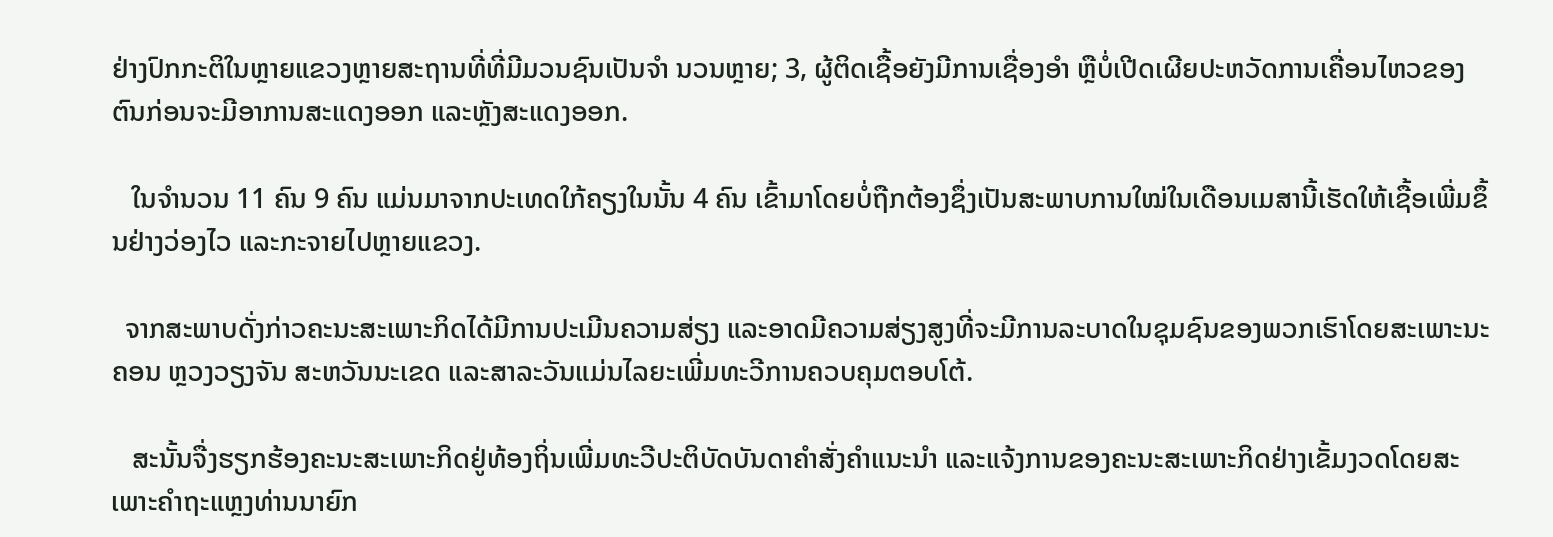ຢ່າງປົກກະຕິໃນຫຼາຍແຂວງຫຼາຍສະຖານທີ່ທີ່ມີມວນຊົນເປັນຈຳ ນວນຫຼາຍ; 3, ຜູ້ຕິດເຊື້ອຍັງມີການເຊື່ອງອຳ ຫຼືບໍ່ເປີດເຜີຍປະຫວັດການເຄື່ອນໄຫວຂອງຕົນກ່ອນຈະມີອາການສະແດງອອກ ແລະຫຼັງສະແດງອອກ.

   ໃນຈຳນວນ 11 ຄົນ 9 ຄົນ ແມ່ນມາຈາກປະເທດໃກ້ຄຽງໃນນັ້ນ 4 ຄົນ ເຂົ້າມາໂດຍບໍ່ຖືກຕ້ອງຊຶ່ງເປັນສະພາບການໃໝ່ໃນເດືອນເມສານີ້ເຮັດໃຫ້ເຊື້ອເພີ່ມຂຶ້ນຢ່າງວ່ອງໄວ ແລະກະຈາຍໄປຫຼາຍແຂວງ.

  ຈາກສະພາບດັ່ງກ່າວຄະນະສະເພາະກິດໄດ້ມີການປະເມີນຄວາມສ່ຽງ ແລະອາດມີຄວາມສ່ຽງສູງທີ່ຈະມີການລະບາດໃນຊຸມຊົນຂອງພວກເຮົາໂດຍສະເພາະນະຄອນ ຫຼວງວຽງຈັນ ສະຫວັນນະເຂດ ແລະສາລະວັນແມ່ນໄລຍະເພີ່ມທະວີການຄວບຄຸມຕອບໂຕ້.

   ສະນັ້ນຈື່ງຮຽກຮ້ອງຄະນະສະເພາະກິດຢູ່ທ້ອງຖິ່ນເພີ່ມທະວີປະຕິບັດບັນດາຄຳສັ່ງຄຳແນະນຳ ແລະແຈ້ງການຂອງຄະນະສະເພາະກິດຢ່າງເຂັ້ມງວດໂດຍສະເພາະຄຳຖະແຫຼງທ່ານນາຍົກ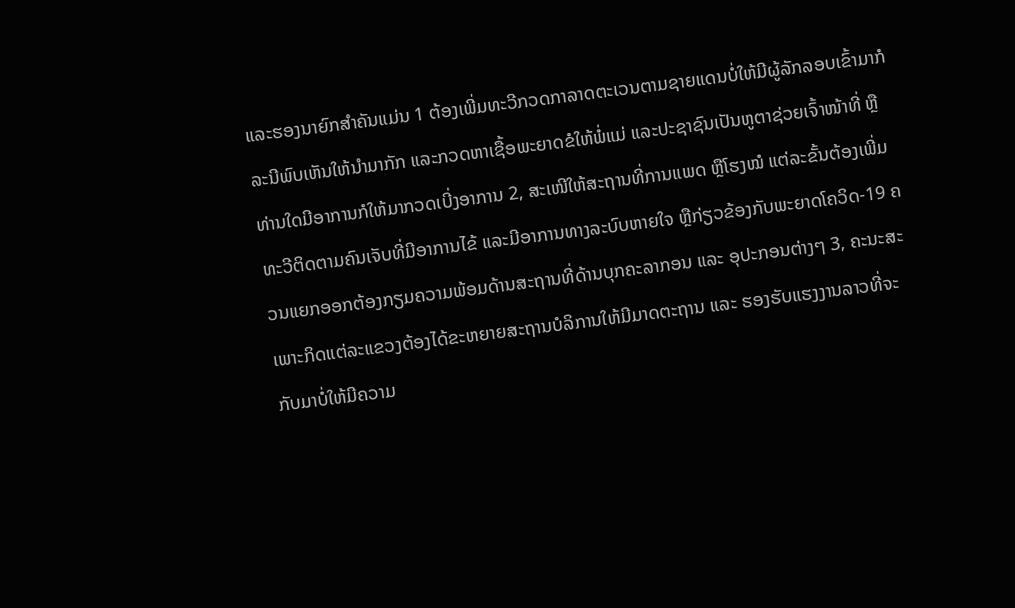ແລະຮອງນາຍົກສຳຄັນແມ່ນ 1 ຕ້ອງເພີ່ມທະວີກວດກາລາດຕະເວນຕາມຊາຍແດນບໍ່ໃຫ້ມີຜູ້ລັກລອບເຂົ້າມາກໍລະນີພົບເຫັນໃຫ້ນຳມາກັກ ແລະກວດຫາເຊື້ອພະຍາດຂໍໃຫ້ພໍ່ແມ່ ແລະປະຊາຊົນເປັນຫູຕາຊ່ວຍເຈົ້າໜ້າທີ່ ຫຼືທ່ານໃດມີອາການກໍໃຫ້ມາກວດເບີ່ງອາການ 2, ສະເໜີໃຫ້ສະຖານທີ່ການແພດ ຫຼືໂຮງໝໍ ແຕ່ລະຂັ້ນຕ້ອງເພີ່ມທະວີຕິດຕາມຄົນເຈັບທີ່ມີອາການໄຂ້ ແລະມີອາການທາງລະບົບຫາຍໃຈ ຫຼືກ່ຽວຂ້ອງກັບພະຍາດໂຄວິດ-19 ຄວນແຍກອອກຕ້ອງກຽມຄວາມພ້ອມດ້ານສະຖານທີ່ດ້ານບຸກຄະລາກອນ ແລະ ອຸປະກອນຕ່າງໆ 3, ຄະນະສະເພາະກິດແຕ່ລະແຂວງຕ້ອງໄດ້ຂະຫຍາຍສະຖານບໍລິການໃຫ້ມີມາດຕະຖານ ແລະ ຮອງຮັບແຮງງານລາວທີ່ຈະກັບມາບໍ່ໃຫ້ມີຄວາມ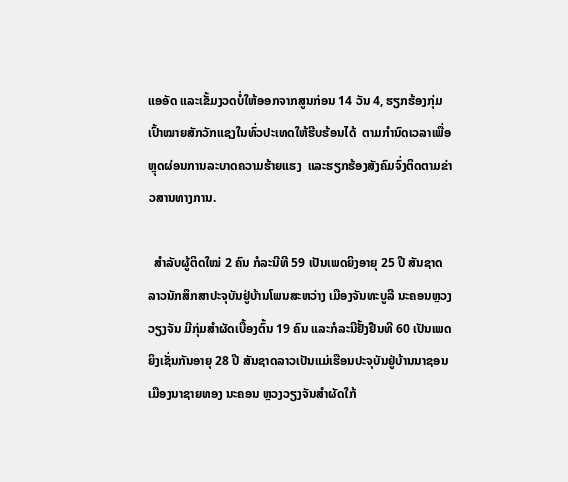ແອອັດ ແລະເຂັ້ມງວດບໍ່ໃຫ້ອອກຈາກສູນກ່ອນ 14 ວັນ 4, ຮຽກຮ້ອງກຸ່ມເປົ້າໝາຍສັກວັກແຊງໃນທົ່ວປະເທດໃຫ້ຮີບຮ້ອນໄດ້  ຕາມກຳນົດເວລາເພື່ອຫຼຸດຜ່ອນການລະບາດຄວາມຮ້າຍແຮງ  ແລະຮຽກຮ້ອງສັງຄົມຈົ່ງຕິດຕາມຂ່າວສານທາງການ.

  ສຳລັບຜູ້ຕິດໃໝ່ 2 ຄົນ ກໍລະນີທີ 59 ເປັນເພດຍິງອາຍຸ 25 ປີ ສັນຊາດລາວນັກສຶກສາປະຈຸບັນຢູ່ບ້ານໂພນສະຫວ່າງ ເມືອງຈັນທະບູລີ ນະຄອນຫຼວງວຽງຈັນ ມີກຸ່ມສຳຜັດເບື້ອງຕົ້ນ 19 ຄົນ ແລະກໍລະນີຢັ້ງຢືນທີ 60 ເປັນເພດຍິງເຊັ່ນກັນອາຍຸ 28 ປີ ສັນຊາດລາວເປັນແມ່ເຮືອນປະຈຸບັນຢູ່ບ້ານນາຊອນ ເມືອງນາຊາຍທອງ ນະຄອນ ຫຼວງວຽງຈັນສຳຜັດໃກ້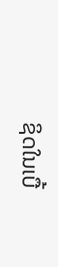ຊິດໃນເບື້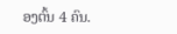ອງຕົ້ນ 4 ຄົນ.